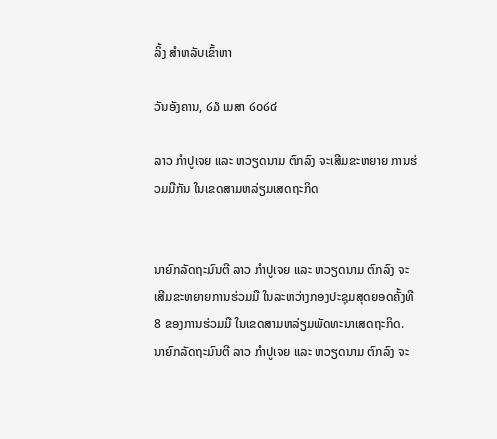ລິ້ງ ສຳຫລັບເຂົ້າຫາ

ວັນອັງຄານ, ໒໓ ເມສາ ໒໐໒໔

ລາວ ກຳປູເຈຍ ແລະ ຫວຽດນາມ ຕົກລົງ ຈະເສີມຂະຫຍາຍ ການຮ່ວມມືກັນ ໃນເຂດສາມຫລ່ຽມເສດຖະກິດ


ນາຍົກລັດຖະມົນຕີ ລາວ ກຳປູເຈຍ ແລະ ຫວຽດນາມ ຕົກລົງ ຈະ
ເສີມຂະຫຍາຍການຮ່ວມມື ໃນລະຫວ່າງກອງປະຊຸມສຸດຍອດຄັ້ງທີ 8 ຂອງການຮ່ວມມື ໃນເຂດສາມຫລ່ຽມພັດທະນາເສດຖະກິດ.
ນາຍົກລັດຖະມົນຕີ ລາວ ກຳປູເຈຍ ແລະ ຫວຽດນາມ ຕົກລົງ ຈະ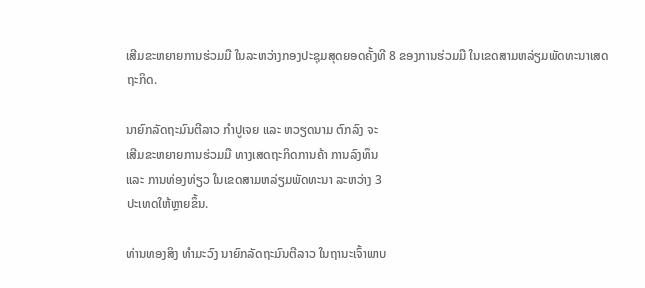ເສີມຂະຫຍາຍການຮ່ວມມື ໃນລະຫວ່າງກອງປະຊຸມສຸດຍອດຄັ້ງທີ 8 ຂອງການຮ່ວມມື ໃນເຂດສາມຫລ່ຽມພັດທະນາເສດຖະກິດ.

ນາຍົກລັດຖະມົນຕີລາວ ກຳປູເຈຍ ແລະ ຫວຽດນາມ ຕົກລົງ ຈະ
ເສີມຂະຫຍາຍການຮ່ວມມື ທາງເສດຖະກິດການຄ້າ ການລົງທຶນ
ແລະ ການທ່ອງທ່ຽວ ໃນເຂດສາມຫລ່ຽມພັດທະນາ ລະຫວ່າງ 3
ປະເທດໃຫ້ຫຼາຍຂຶ້ນ.

ທ່ານທອງສິງ ທຳມະວົງ ນາຍົກລັດຖະມົນຕີລາວ ໃນຖານະເຈົ້າພາບ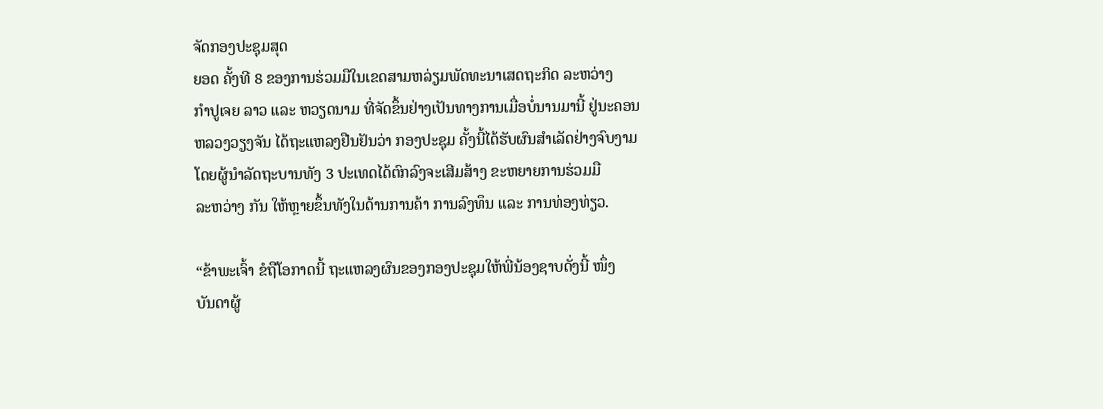ຈັດກອງປະຊຸມສຸດ
ຍອດ ຄັ້ງທີ 8 ຂອງການຮ່ວມມືໃນເຂດສາມຫລ່ຽມພັດທະນາເສດຖະກິດ ລະຫວ່າງ
ກຳປູເຈຍ ລາວ ແລະ ຫວຽດນາມ ທີ່ຈັດຂຶ້ນຢ່າງເປັນທາງການເມື່ອບໍ່ນານມານີ້ ຢູ່ນະຄອນ
ຫລວງວຽງຈັນ ໄດ້ຖະແຫລງຢືນຢັນວ່າ ກອງປະຊຸມ ຄັ້ງນີ້ໄດ້ຮັບຜົນສຳເລັດຢ່າງຈົບງາມ
ໂດຍຜູ້ນຳລັດຖະບານທັງ 3 ປະເທດໄດ້ຕົກລົງຈະເສີມສ້າງ ຂະຫຍາຍການຮ່ວມມື
ລະຫວ່າງ ກັນ ໃຫ້ຫຼາຍຂຶ້ນທັງໃນດ້ານການຄ້າ ການລົງທຶນ ແລະ ການທ່ອງທ່ຽວ.

“ຂ້າພະເຈົ້າ ຂໍຖືໂອກາດນີ້ ຖະແຫລງຜົນຂອງກອງປະຊຸມໃຫ້ພີ່ນ້ອງຊາບດັ່ງນີ້ ໜຶ່ງ
ບັນດາຜູ້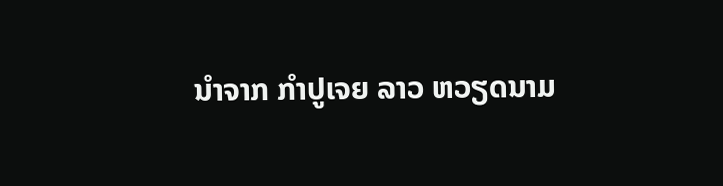ນຳຈາກ ກຳປູເຈຍ ລາວ ຫວຽດນາມ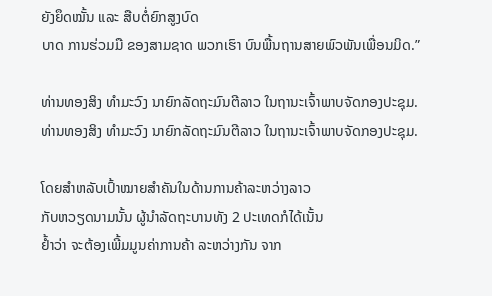ຍັງຍຶດໝັ້ນ ແລະ ສືບຕໍ່ຍົກສູງບົດ
ບາດ ການຮ່ວມມື ຂອງສາມຊາດ ພວກເຮົາ ບົນພື້ນຖານສາຍພົວພັນເພື່ອນມິດ.”

ທ່ານທອງສິງ ທຳມະວົງ ນາຍົກລັດຖະມົນຕີລາວ ໃນຖານະເຈົ້າພາບຈັດກອງປະຊຸມ.
ທ່ານທອງສິງ ທຳມະວົງ ນາຍົກລັດຖະມົນຕີລາວ ໃນຖານະເຈົ້າພາບຈັດກອງປະຊຸມ.

ໂດຍສຳຫລັບເປົ້າໝາຍສຳຄັນໃນດ້ານການຄ້າລະຫວ່າງລາວ
ກັບຫວຽດນາມນັ້ນ ຜູ້ນຳລັດຖະບານທັງ 2 ປະເທດກໍໄດ້ເນັ້ນ
ຢ້ຳວ່າ ຈະຕ້ອງເພີ້ມມູນຄ່າການຄ້າ ລະຫວ່າງກັນ ຈາກ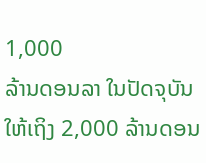1,000
ລ້ານດອນລາ ໃນປັດຈຸບັນ ໃຫ້ເຖິງ 2,000 ລ້ານດອນ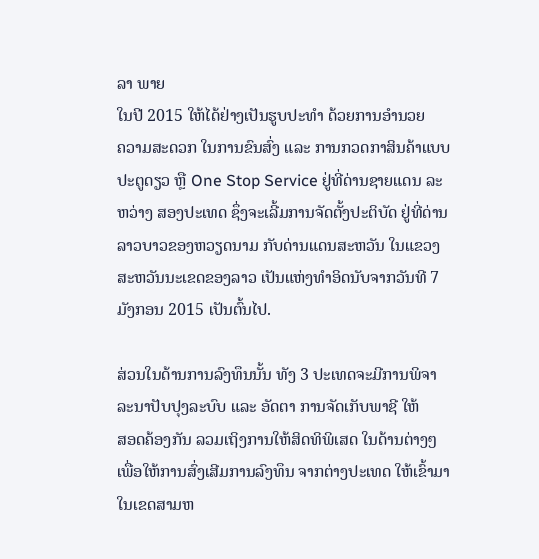ລາ ພາຍ
ໃນປີ 2015 ໃຫ້ໄດ້ຢ່າງເປັນຮູບປະທຳ ດ້ວຍການອຳນວຍ
ຄວາມສະດວກ ໃນການຂົນສົ່ງ ແລະ ການກວດກາສິນຄ້າແບບ
ປະຕູດຽວ ຫຼື One Stop Service ຢູ່ທີ່ດ່ານຊາຍແດນ ລະ
ຫວ່າງ ສອງປະເທດ ຊຶ່ງຈະເລີ້ມການຈັດຕັ້ງປະຕິບັດ ຢູ່ທີ່ດ່ານ
ລາວບາວຂອງຫວຽດນາມ ກັບດ່ານແດນສະຫວັນ ໃນແຂວງ
ສະຫວັນນະເຂດຂອງລາວ ເປັນແຫ່ງທຳອິດນັບຈາກວັນທີ 7
ມັງກອນ 2015 ເປັນຕົ້ນໄປ.

ສ່ວນໃນດ້ານການລົງທຶນນັ້ນ ທັງ 3 ປະເທດຈະມີການພິຈາ
ລະນາປັບປຸງລະບົບ ແລະ ອັດຕາ ການຈັດເກັບພາຊີ ໃຫ້
ສອດຄ້ອງກັນ ລວມເຖິງການໃຫ້ສິດທິພິເສດ ໃນດ້ານຕ່າງໆ ເພື່ອໃຫ້ການສົ່ງເສີມການລົງທຶນ ຈາກຕ່າງປະເທດ ໃຫ້ເຂົ້າມາໃນເຂດສາມຫ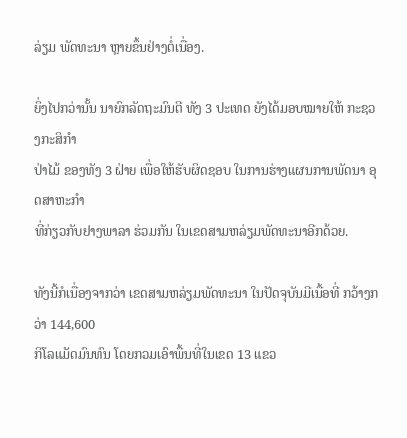ລ່ຽມ ພັດທະນາ ຫຼາຍຂຶ້ນຢ່າງຕໍ່ເນື່ອງ.

ຍິ່ງໄປກວ່ານັ້ນ ນາຍົກລັດຖະມົນຕີ ທັງ 3 ປະເທດ ຍັງໄດ້ມອບໝາຍໃຫ້ ກະຊວງກະສິກຳ
ປ່າໄມ້ ຂອງທັງ 3 ຝ່າຍ ເພື່ອໃຫ້ຮັບຜິດຊອບ ໃນການຮ່າງແຜນການພັດນາ ອຸດສາຫະກຳ
ທີ່ກ່ຽວກັບຢາງພາລາ ຮ່ວມກັນ ໃນເຂດສາມຫລ່ຽມພັດທະນາອີກດ້ວຍ.

ທັງນີ້ກໍເນື່ອງຈາກວ່າ ເຂດສາມຫລ່ຽມພັດທະນາ ໃນປັດຈຸບັນມີເນື້ອທີ່ ກວ້າງກວ່າ 144,600
ກິໂລແມັດມົນທົນ ໂດຍກວມເອົາພື້ນທີ່ໃນເຂດ 13 ແຂວ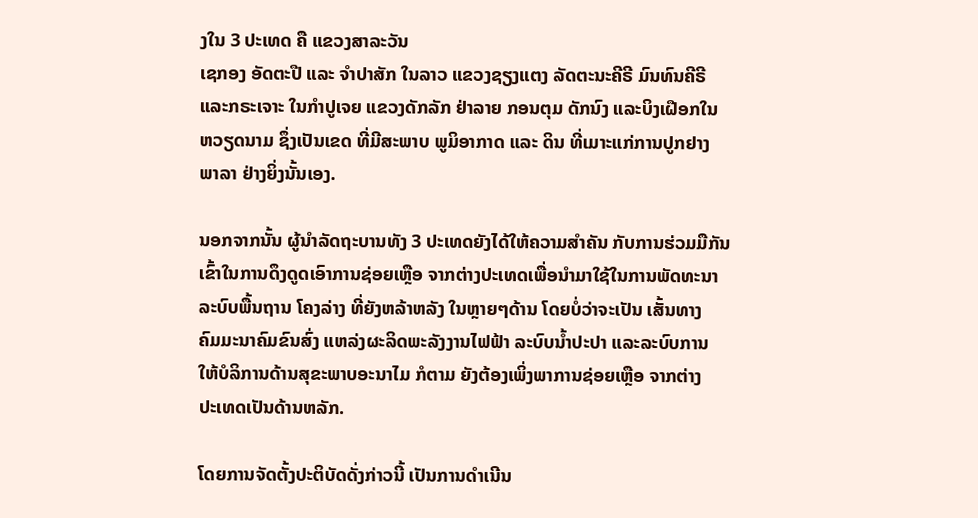ງໃນ 3 ປະເທດ ຄື ແຂວງສາລະວັນ
ເຊກອງ ອັດຕະປື ແລະ ຈຳປາສັກ ໃນລາວ ແຂວງຊຽງແຕງ ລັດຕະນະຄີຣີ ມົນທົນຄີຣີ
ແລະກຣະເຈາະ ໃນກຳປູເຈຍ ແຂວງດັກລັກ ຢ່າລາຍ ກອນຕຸມ ດັກນົງ ແລະບິງເຝືອກໃນ
ຫວຽດນາມ ຊຶ່ງເປັນເຂດ ທີ່ມີສະພາບ ພູມິອາກາດ ແລະ ດິນ ທີ່ເມາະແກ່ການປູກຢາງ
ພາລາ ຢ່າງຍິ່ງນັ້ນເອງ.

ນອກຈາກນັ້ນ ຜູ້ນຳລັດຖະບານທັງ 3 ປະເທດຍັງໄດ້ໃຫ້ຄວາມສຳຄັນ ກັບການຮ່ວມມືກັນ
ເຂົ້າໃນການດຶງດູດເອົາການຊ່ອຍເຫຼືອ ຈາກຕ່າງປະເທດເພື່ອນຳມາໃຊ້ໃນການພັດທະນາ
ລະບົບພື້ນຖານ ໂຄງລ່າງ ທີ່ຍັງຫລ້າຫລັງ ໃນຫຼາຍໆດ້ານ ໂດຍບໍ່ວ່າຈະເປັນ ເສັ້ນທາງ
ຄົມມະນາຄົມຂົນສົ່ງ ແຫລ່ງຜະລິດພະລັງງານໄຟຟ້າ ລະບົບນ້ຳປະປາ ແລະລະບົບການ
ໃຫ້ບໍລິການດ້ານສຸຂະພາບອະນາໄມ ກໍຕາມ ຍັງຕ້ອງເພິ່ງພາການຊ່ອຍເຫຼືອ ຈາກຕ່າງ
ປະເທດເປັນດ້ານຫລັກ.

ໂດຍການຈັດຕັ້ງປະຕິບັດດັ່ງກ່າວນີ້ ເປັນການດຳເນີນ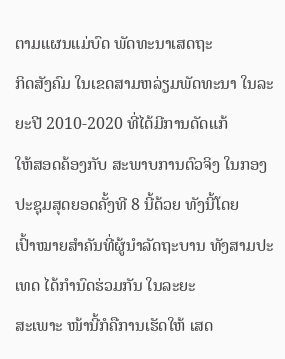ຕາມແຜນແມ່ບົດ ພັດທະນາເສດຖະ
ກິດສັງຄົມ ໃນເຂດສາມຫລ່ຽມພັດທະນາ ໃນລະຍະປີ 2010-2020 ທີ່ໄດ້ມີການດັດແກ້
ໃຫ້ສອດຄ້ອງກັບ ສະພາບການຕົວຈິງ ໃນກອງປະຊຸມສຸດຍອດຄັ້ງທີ 8 ນີ້ດ້ວຍ ທັງນີ້ໂດຍ
ເປົ້າໝາຍສຳຄັນທີ່ຜູ້ນຳລັດຖະບານ ທັງສາມປະເທດ ໄດ້ກຳນົດຮ່ວມກັນ ໃນລະຍະ
ສະເພາະ ໜ້ານີ້ກໍຄືການເຮັດໃຫ້ ເສດ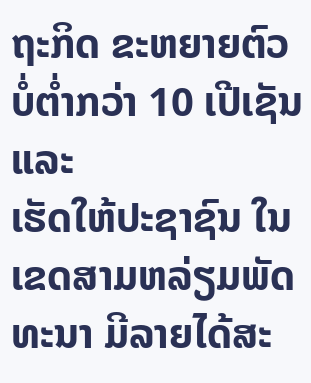ຖະກິດ ຂະຫຍາຍຕົວບໍ່ຕ່ຳກວ່າ 10 ເປີເຊັນ ແລະ
ເຮັດໃຫ້ປະຊາຊົນ ໃນເຂດສາມຫລ່ຽມພັດທະນາ ມີລາຍໄດ້ສະ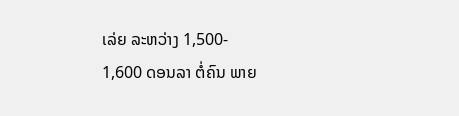ເລ່ຍ ລະຫວ່າງ 1,500-
1,600 ດອນລາ ຕໍ່ຄົນ ພາຍ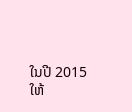ໃນປີ 2015 ໃຫ້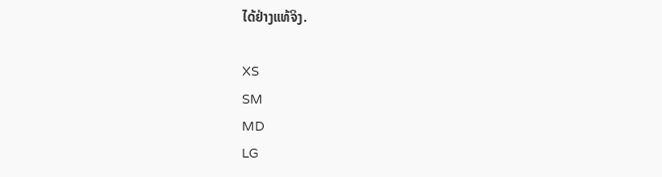ໄດ້ຢ່າງແທ້ຈິງ.

XS
SM
MD
LG